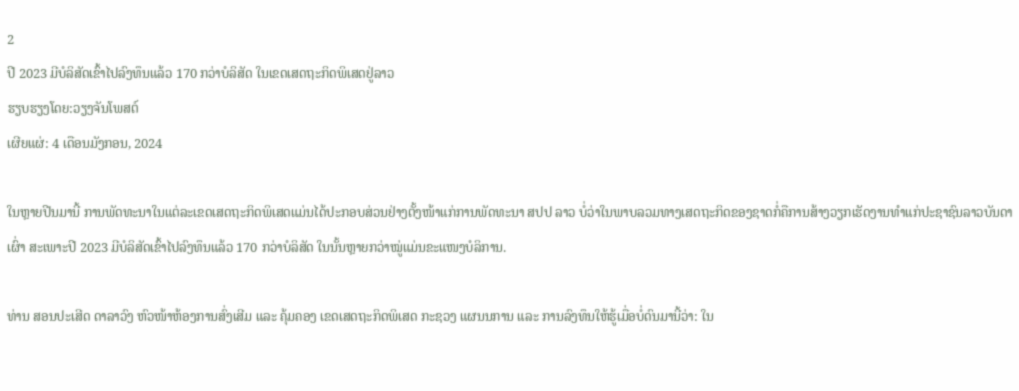2
ປີ 2023 ມີບໍລິສັດເຂົ້າໄປລົງທຶນແລ້ວ 170 ກວ່າບໍລິສັດ ໃນເຂດເສດຖະກິດພິເສດຢູ່ລາວ
ຮຽບຮຽງໂດຍ:ວຽງຈັນໂພສຕ໌
ເຜີຍແຜ່: 4 ເດືອນມັງກອນ, 2024

ໃນຫຼາຍປີນມານີ້ ການພັດທະນາໃນແຕ່ລະເຂດເສດຖະກິດພິເສດແມ່ນໄດ້ປະກອບສ່ວນຢ່າງຕັ້ງໜ້າແກ່ການພັດທະນາ ສປປ ລາວ ບໍ່ວ່າໃນພາບລວມທາງເສດຖະກິດຂອງຊາດກໍ່ຄືການສ້າງວຽກເຮັດງານທຳແກ່ປະຊາຊົນລາວບັນດາເຜົ່າ ສະເພາະປີ 2023 ມີບໍລິສັດເຂົ້າໄປລົງທຶນແລ້ວ 170 ກວ່າບໍລິສັດ ໃນນັ້ນຫຼາຍກວ່າໝູ່ແມ່ນຂະແໜງບໍລິການ.

ທ່ານ ສອນປະເສີດ ດາລາວົງ ຫົວໜ້າຫ້ອງການສົ່ງເສີມ ແລະ ຄຸ້ມຄອງ ເຂດເສດຖະກິດພິເສດ ກະຊວງ ແຜນນການ ແລະ ການລົງທຶນໃຫ້ຮູ້ເມື່ອບໍ່ດົນມານີ້ວ່າ: ໃນ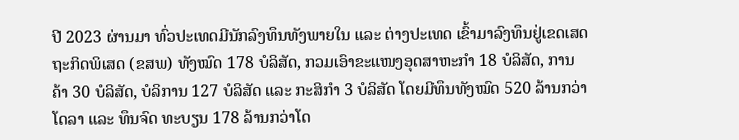ປີ 2023 ຜ່ານມາ ທົ່ວປະເທດມີນັກລົງທຶນທັງພາຍໃນ ແລະ ຕ່າງປະເທດ ເຂົ້າມາລົງທຶນຢູ່ເຂດເສດຖະກິດພິເສດ (ຂສພ) ທັງໝົດ 178 ບໍລິສັດ, ກວມເອົາຂະແໜງອຸດສາຫະກໍາ 18 ບໍລິສັດ, ການຄ້າ 30 ບໍລິສັດ, ບໍລິການ 127 ບໍລິສັດ ແລະ ກະສິກໍາ 3 ບໍລິສັດ ໂດຍມີທຶນທັງໝົດ 520 ລ້ານກວ່າໂດລາ ແລະ ທຶນຈົດ ທະບຽນ 178 ລ້ານກວ່າໂດ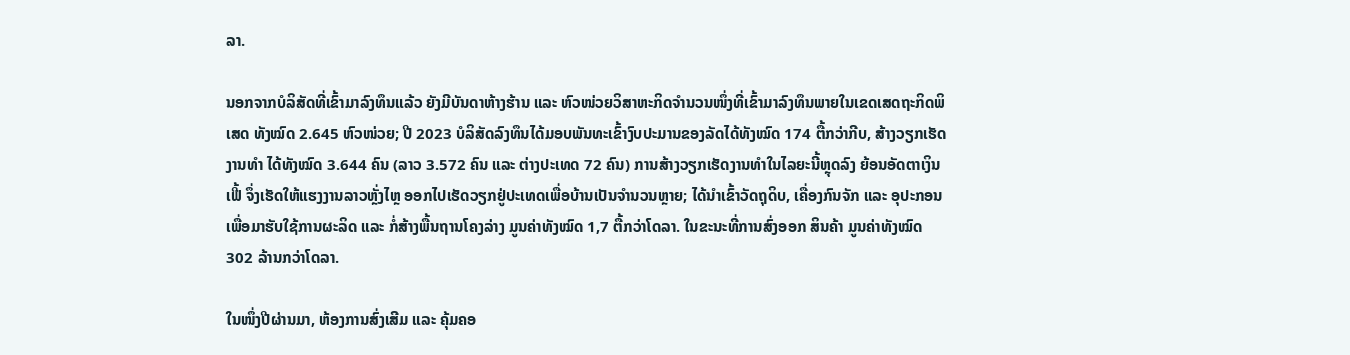ລາ.

ນອກຈາກບໍລິສັດທີ່ເຂົ້າມາລົງທຶນແລ້ວ ຍັງມີບັນດາຫ້າງຮ້ານ ແລະ ຫົວໜ່ວຍວິສາຫະກິດຈໍານວນໜຶ່ງທີ່ເຂົ້າມາລົງທຶນພາຍໃນເຂດເສດຖະກິດພິເສດ ທັງໝົດ 2.645 ຫົວໜ່ວຍ; ປີ 2023 ບໍລິສັດລົງທຶນໄດ້ມອບພັນທະເຂົ້າງົບປະມານຂອງລັດໄດ້ທັງໝົດ 174 ຕື້ກວ່າກີບ, ສ້າງວຽກເຮັດງານທໍາ ໄດ້ທັງໝົດ 3.644 ຄົນ (ລາວ 3.572 ຄົນ ແລະ ຕ່າງປະເທດ 72 ຄົນ) ການສ້າງວຽກເຮັດງານທຳໃນໄລຍະນີ້ຫຼຸດລົງ ຍ້ອນອັດຕາເງິນເຟີ້ ຈຶ່ງເຮັດໃຫ້ແຮງງານລາວຫຼັ່ງໄຫຼ ອອກໄປເຮັດວຽກຢູ່ປະເທດເພື່ອບ້ານເປັນຈໍານວນຫຼາຍ; ໄດ້ນໍາເຂົ້າວັດຖຸດິບ, ເຄື່ອງກົນຈັກ ແລະ ອຸປະກອນເພື່ອມາຮັບໃຊ້ການຜະລິດ ແລະ ກໍ່ສ້າງພື້ນຖານໂຄງລ່າງ ມູນຄ່າທັງໝົດ 1,7 ຕື້ກວ່າໂດລາ. ໃນຂະນະທີ່ການສົ່ງອອກ ສິນຄ້າ ມູນຄ່າທັງໝົດ 302 ລ້ານກວ່າໂດລາ.

ໃນໜຶ່ງປີຜ່ານມາ, ຫ້ອງການສົ່ງເສີມ ແລະ ຄຸ້ມຄອ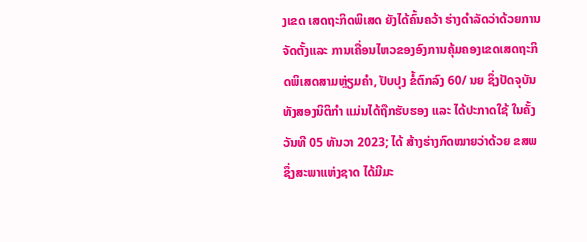ງເຂດ ເສດຖະກິດພິເສດ ຍັງໄດ້ຄົ້ນຄວ້າ ຮ່າງດໍາລັດວ່າດ້ວຍການຈັດຕັ້ງແລະ ການເຄື່ອນໄຫວຂອງອົງການຄຸ້ມຄອງເຂດເສດຖະກິດພິເສດສາມຫຼ່ຽມຄໍາ, ປັບປຸງ ຂໍ້ຕົກລົງ 60/ ນຍ ຊຶ່ງປັດຈຸບັນ ທັງສອງນິຕິກໍາ ແມ່ນໄດ້ຖືກຮັບຮອງ ແລະ ໄດ້ປະກາດໃຊ້ ໃນຄັ້ງວັນທີ 05 ທັນວາ 2023; ໄດ້ ສ້າງຮ່າງກົດໝາຍວ່າດ້ວຍ ຂສພ ຊຶ່ງສະພາແຫ່ງຊາດ ໄດ້ມີມະ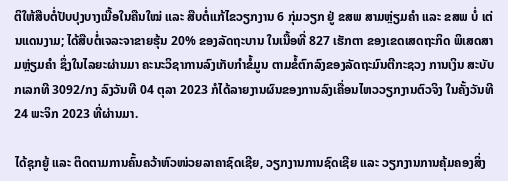ຕິໃຫ້ສືບຕໍ່ປັບປຸງບາງເນື້ອໃນຄືນໃໝ່ ແລະ ສືບຕໍ່ແກ້ໄຂວຽກງານ 6 ກຸ່ມວຽກ ຢູ່ ຂສພ ສາມຫຼ່ຽມຄໍາ ແລະ ຂສພ ບໍ່ ເຕ່ນແດນງາມ; ໄດ້ສືບຕໍ່ເຈລະຈາຂາຍຮຸ້ນ 20% ຂອງລັດຖະບານ ໃນເນື້ອທີ່ 827 ເຮັກຕາ ຂອງເຂດເສດຖະກິດ ພິເສດສາມຫຼ່ຽມຄໍາ ຊຶ່ງໃນໄລຍະຜ່ານມາ ຄະນະວິຊາການລົງເກັບກໍາຂໍ້ມູນ ຕາມຂໍ້ຕົກລົງຂອງລັດຖະມົນຕີກະຊວງ ການເງິນ ສະບັບກເລກທີ 3092/ກງ ລົງວັນທີ 04 ຕຸລາ 2023 ກໍໄດ້ລາຍງານຜົນຂອງການລົງເຄື່ອນໄຫວວຽກງານຕົວຈິງ ໃນຄັ້ງວັນທີ 24 ພະຈິກ 2023 ທີ່ຜ່ານມາ.

ໄດ້ຊຸກຍູ້ ແລະ ຕິດຕາມການຄົ້ນຄວ້າຫົວໜ່ວຍລາຄາຊົດເຊີຍ, ວຽກງານການຊົດເຊີຍ ແລະ ວຽກງານການຄຸ້ມຄອງສິ່ງ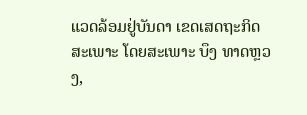ແວດລ້ອມຢູ່ບັນດາ ເຂດເສດຖະກິດສະເພາະ ໂດຍສະເພາະ ບຶງ ທາດຫຼວງ,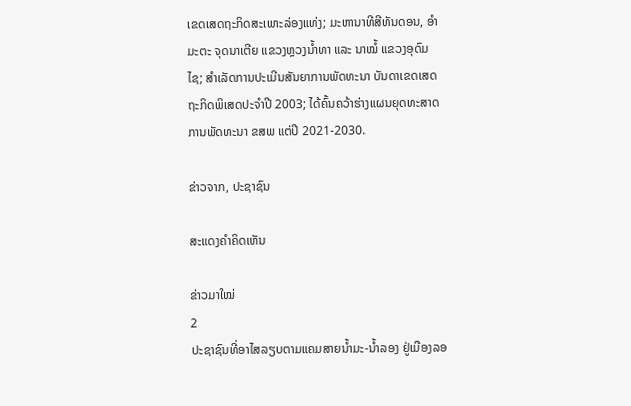ເຂດເສດຖະກິດສະເພາະລ່ອງແທ່ງ; ມະຫານາທີສີທັນດອນ, ອໍາມະຕະ ຈຸດນາເຕີຍ ແຂວງຫຼວງນໍ້າທາ ແລະ ນາໝໍ້ ແຂວງອຸດົມໄຊ; ສໍາເລັດການປະເມີນສັນຍາການພັດທະນາ ບັນດາເຂດເສດຖະກິດພິເສດປະຈໍາປີ 2003; ໄດ້ຄົ້ນຄວ້າຮ່າງແຜນຍຸດທະສາດການພັດທະນາ ຂສພ ແຕ່ປີ 2021-2030.

ຂ່າວຈາກ, ປະຊາຊົນ

ສະແດງຄຳຄິດເຫັນ

ຂ່າວມາໃໝ່
2
ປະຊາຊົນທີ່ອາໄສລຽບຕາມແຄມສາຍນໍ້າມະ-ນໍ້າລອງ ຢູ່ເມືອງລອ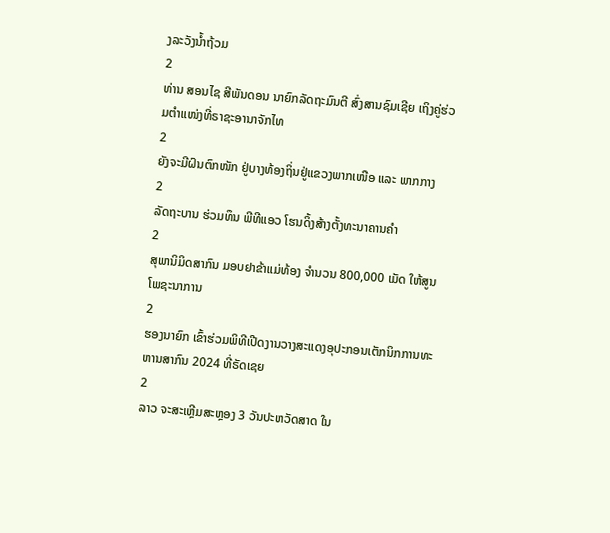ງລະວັງນໍ້າຖ້ວມ
2
ທ່ານ ສອນໄຊ ສີພັນດອນ ນາຍົກລັດຖະມົນຕີ ສົ່ງສານຊົມເຊີຍ ເຖິງຄູ່ຮ່ວມຕຳແໜ່ງທີ່ຣາຊະອານາຈັກໄທ
2
ຍັງຈະມີຝົນຕົກໜັກ ຢູ່ບາງທ້ອງຖິ່ນຢູ່ແຂວງພາກເໜືອ ແລະ ພາກກາງ
2
ລັດຖະບານ ຮ່ວມທຶນ ພີທີແອວ ໂຮນດິ້ງສ້າງຕັ້ງທະນາຄານຄຳ
2
ສຸພານິມິດສາກົນ ມອບຢາຂ້າແມ່ທ້ອງ ຈຳນວນ 800,000 ເມັດ ໃຫ້ສູນໂພຊະນາການ
2
ຮອງນາຍົກ ເຂົ້າຮ່ວມພິທີເປີດງານວາງສະແດງອຸປະກອນເຕັກນິກການທະຫານສາກົນ 2024 ທີ່ຣັດເຊຍ
2
ລາວ ຈະສະເຫຼີມສະຫຼອງ 3 ວັນປະຫວັດສາດ ໃນ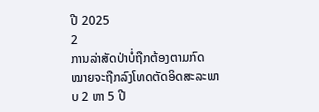ປີ 2025
2
ການລ່າສັດປ່າບໍ່ຖືກຕ້ອງຕາມກົດ ໝາຍຈະຖືກລົງໂທດຕັດອິດສະລະພາບ 2 ຫາ 5 ປີ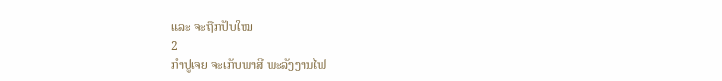ແລະ ຈະຖືກປັບໃໝ
2
ກຳປູເຈຍ ຈະເກັບພາສີ ພະລັງງານໄຟ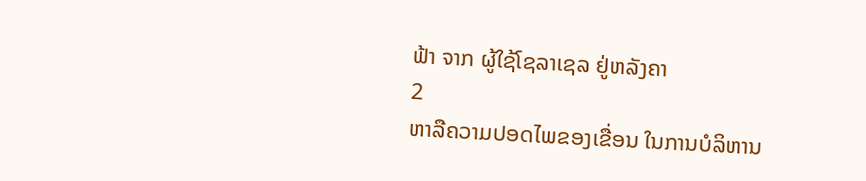ຟ້າ ຈາກ ຜູ້ໃຊ້ໂຊລາເຊລ ຢູ່ຫລັງຄາ
2
ຫາລືຄວາມປອດໄພຂອງເຂື່ອນ ໃນການບໍລິຫານ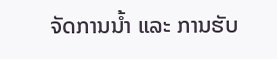ຈັດການນໍ້າ ແລະ ການຮັບ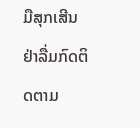ມືສຸກເສີນ
ຢ່າລື່ມກົດຕິດຕາມ